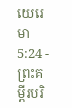យេរេមា 5:24 - ព្រះគម្ពីរបរិ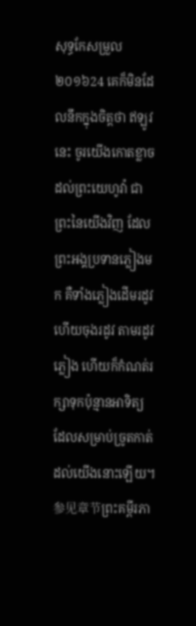សុទ្ធកែសម្រួល ២០១៦24 គេក៏មិនដែលនឹកក្នុងចិត្តថា ឥឡូវនេះ ចូរយើងកោតខ្លាចដល់ព្រះយេហូវ៉ា ជាព្រះនៃយើងវិញ ដែលព្រះអង្គប្រទានភ្លៀងមក គឺទាំងភ្លៀងដើមរដូវ ហើយចុងរដូវ តាមរដូវភ្លៀង ហើយក៏កំណត់រក្សាទុកប៉ុន្មានអាទិត្យ ដែលសម្រាប់ច្រូតកាត់ដល់យើងនោះឡើយ។ 参见章节ព្រះគម្ពីរភា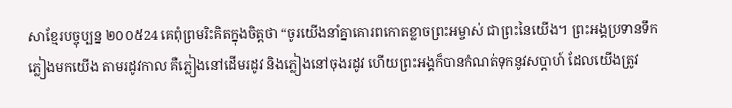សាខ្មែរបច្ចុប្បន្ន ២០០៥24 គេពុំព្រមរិះគិតក្នុងចិត្តថា “ចូរយើងនាំគ្នាគោរពកោតខ្លាចព្រះអម្ចាស់ ជាព្រះនៃយើង។ ព្រះអង្គប្រទានទឹកភ្លៀងមកយើង តាមរដូវកាល គឺភ្លៀងនៅដើមរដូវ និងភ្លៀងនៅចុងរដូវ ហើយព្រះអង្គក៏បានកំណត់ទុកនូវសប្ដាហ៍ ដែលយើងត្រូវ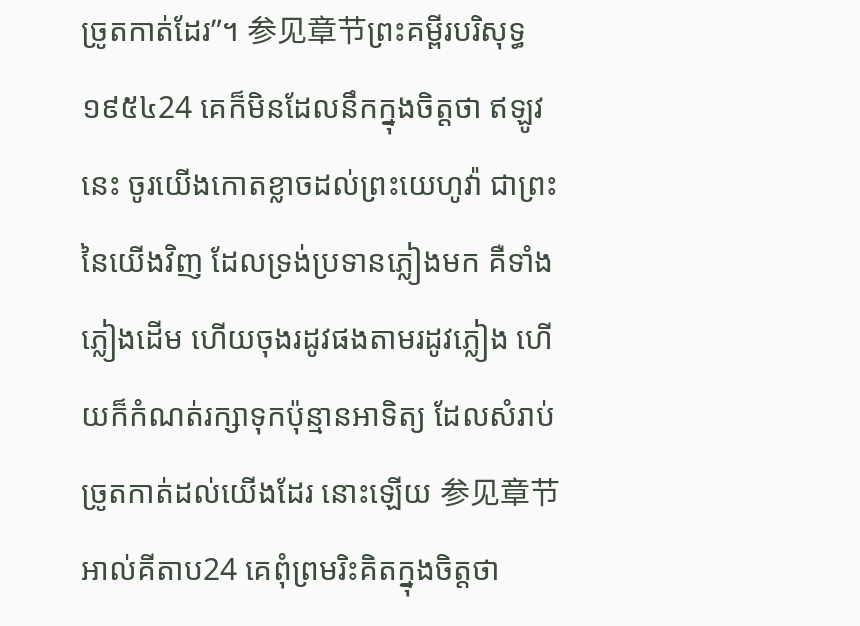ច្រូតកាត់ដែរ”។ 参见章节ព្រះគម្ពីរបរិសុទ្ធ ១៩៥៤24 គេក៏មិនដែលនឹកក្នុងចិត្តថា ឥឡូវនេះ ចូរយើងកោតខ្លាចដល់ព្រះយេហូវ៉ា ជាព្រះនៃយើងវិញ ដែលទ្រង់ប្រទានភ្លៀងមក គឺទាំងភ្លៀងដើម ហើយចុងរដូវផងតាមរដូវភ្លៀង ហើយក៏កំណត់រក្សាទុកប៉ុន្មានអាទិត្យ ដែលសំរាប់ច្រូតកាត់ដល់យើងដែរ នោះឡើយ 参见章节អាល់គីតាប24 គេពុំព្រមរិះគិតក្នុងចិត្តថា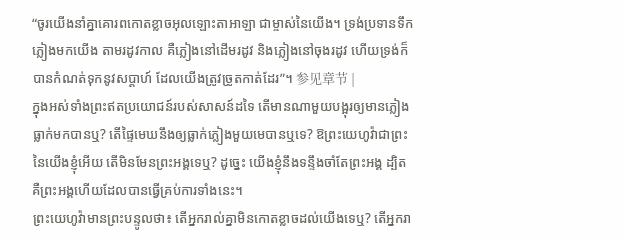“ចូរយើងនាំគ្នាគោរពកោតខ្លាចអុលឡោះតាអាឡា ជាម្ចាស់នៃយើង។ ទ្រង់ប្រទានទឹកភ្លៀងមកយើង តាមរដូវកាល គឺភ្លៀងនៅដើមរដូវ និងភ្លៀងនៅចុងរដូវ ហើយទ្រង់ក៏បានកំណត់ទុកនូវសប្ដាហ៍ ដែលយើងត្រូវច្រូតកាត់ដែរ”។ 参见章节 |
ក្នុងអស់ទាំងព្រះឥតប្រយោជន៍របស់សាសន៍ដទៃ តើមានណាមួយបង្អុរឲ្យមានភ្លៀងធ្លាក់មកបានឬ? តើផ្ទៃមេឃនឹងឲ្យធ្លាក់ភ្លៀងមួយមេបានឬទេ? ឱព្រះយេហូវ៉ាជាព្រះនៃយើងខ្ញុំអើយ តើមិនមែនព្រះអង្គទេឬ? ដូច្នេះ យើងខ្ញុំនឹងទន្ទឹងចាំតែព្រះអង្គ ដ្បិតគឺព្រះអង្គហើយដែលបានធ្វើគ្រប់ការទាំងនេះ។
ព្រះយេហូវ៉ាមានព្រះបន្ទូលថា៖ តើអ្នករាល់គ្នាមិនកោតខ្លាចដល់យើងទេឬ? តើអ្នករា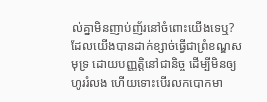ល់គ្នាមិនញាប់ញ័រនៅចំពោះយើងទេឬ? ដែលយើងបានដាក់ខ្សាច់ធ្វើជាព្រំខណ្ឌសមុទ្រ ដោយបញ្ញត្តិនៅជានិច្ច ដើម្បីមិនឲ្យហូររំលង ហើយទោះបើរលកបោកមា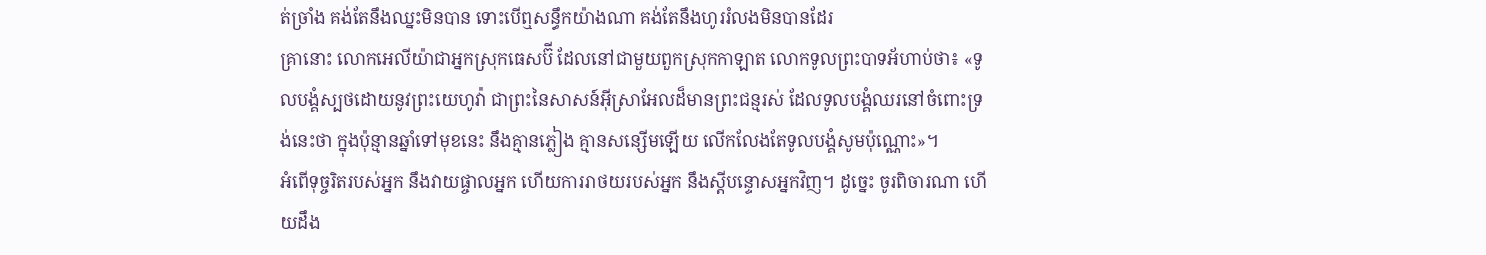ត់ច្រាំង គង់តែនឹងឈ្នះមិនបាន ទោះបើឮសន្ធឹកយ៉ាងណា គង់តែនឹងហូររំលងមិនបានដែរ
គ្រានោះ លោកអេលីយ៉ាជាអ្នកស្រុកធេសប៊ី ដែលនៅជាមួយពួកស្រុកកាឡាត លោកទូលព្រះបាទអ័ហាប់ថា៖ «ទូលបង្គំស្បថដោយនូវព្រះយេហូវ៉ា ជាព្រះនៃសាសន៍អ៊ីស្រាអែលដ៏មានព្រះជន្មរស់ ដែលទូលបង្គំឈរនៅចំពោះទ្រង់នេះថា ក្នុងប៉ុន្មានឆ្នាំទៅមុខនេះ នឹងគ្មានភ្លៀង គ្មានសន្សើមឡើយ លើកលែងតែទូលបង្គំសូមប៉ុណ្ណោះ»។
អំពើទុច្ចរិតរបស់អ្នក នឹងវាយផ្ចាលអ្នក ហើយការរាថយរបស់អ្នក នឹងស្ដីបន្ទោសអ្នកវិញ។ ដូច្នេះ ចូរពិចារណា ហើយដឹង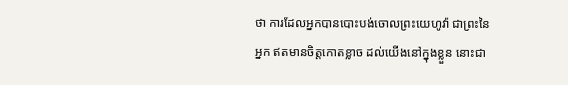ថា ការដែលអ្នកបានបោះបង់ចោលព្រះយេហូវ៉ា ជាព្រះនៃអ្នក ឥតមានចិត្តកោតខ្លាច ដល់យើងនៅក្នុងខ្លួន នោះជា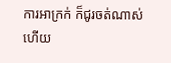ការអាក្រក់ ក៏ជូរចត់ណាស់ហើយ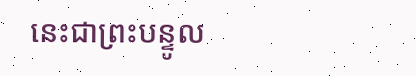នេះជាព្រះបន្ទូល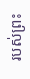របស់ព្រះ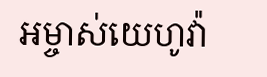អម្ចាស់យេហូវ៉ា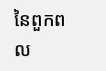នៃពួកពល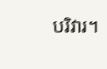បរិវារ។